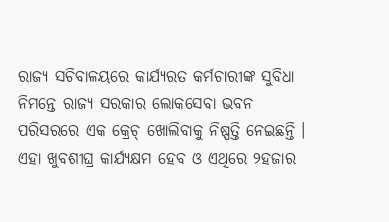ରାଜ୍ୟ ସଚିବାଳୟରେ କାର୍ଯ୍ୟରତ କର୍ମଚାରୀଙ୍କ ସୁବିଧା ନିମନ୍ତେ ରାଜ୍ୟ ସରକାର ଲୋକସେବା ଭବନ ପରିସରରେ ଏକ କ୍ରେଚ୍ ଖୋଲିବାକୁ ନିଷ୍ପତ୍ତି ନେଇଛନ୍ତି । ଏହା ଖୁବଶୀଘ୍ର କାର୍ଯ୍ୟକ୍ଷମ ହେବ ଓ ଏଥିରେ ୨ହଜାର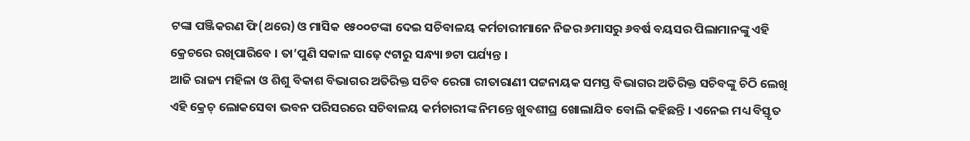ଟଙ୍କା ପଞ୍ଜିକରଣ ଫି(ଥରେ) ଓ ମାସିକ ୧୫୦୦ଟଙ୍କା ଦେଇ ସଚିବାଳୟ କର୍ମଚାରୀମାନେ ନିଜର ୬ମାସରୁ ୬ବର୍ଷ ବୟସର ପିଲାମାନଙ୍କୁ ଏହି କ୍ରେଚରେ ରଖିପାରିବେ । ତା’ପୁଣି ସକାଳ ସାଢ଼େ ୯ଟାରୁ ସନ୍ଧ୍ୟା ୭ଟା ପର୍ଯ୍ୟନ୍ତ ।
ଆଜି ରାଜ୍ୟ ମହିଳା ଓ ଶିଶୁ ବିକାଶ ବିଭାଗର ଅତିରିକ୍ତ ସଚିବ ରେଗା ରୀତାରାଣୀ ପଟ୍ଟନାୟକ ସମସ୍ତ ବିଭାଗର ଅତିରିକ୍ତ ସଚିବଙ୍କୁ ଚିଠି ଲେଖି ଏହି କ୍ରେଚ୍ ଲୋକସେବା ଭବନ ପରିସରରେ ସଚିବାଳୟ କର୍ମଚାରୀଙ୍କ ନିମନ୍ତେ ଖୁବଶୀଘ୍ର ଖୋଲାଯିବ ବୋଲି କହିଛନ୍ତି । ଏନେଇ ମଧ୍ୟ ବିସ୍ତୃତ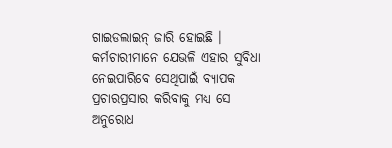ଗାଇଡଲାଇନ୍ ଜାରି ହୋଇଛି । କର୍ମଚାରୀମାନେ ଯେଭଳି ଏହାର ସୁବିଧା ନେଇପାରିବେ ସେଥିପାଇଁ ବ୍ୟାପକ ପ୍ରଚାରପ୍ରସାର କରିବାକୁ ମଧ୍ୟ ସେ ଅନୁରୋଧ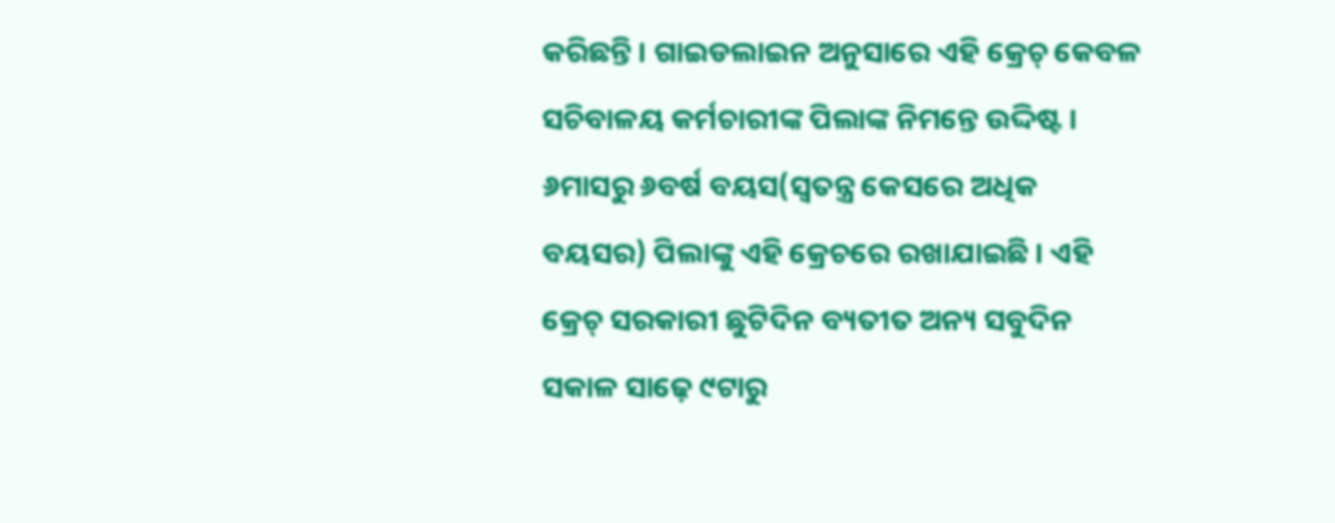କରିଛନ୍ତି । ଗାଇଡଲାଇନ ଅନୁସାରେ ଏହି କ୍ରେଚ୍ କେବଳ ସଚିବାଳୟ କର୍ମଚାରୀଙ୍କ ପିଲାଙ୍କ ନିମନ୍ତେ ଉଦ୍ଦିଷ୍ଟ । ୬ମାସରୁ ୬ବର୍ଷ ବୟସ(ସ୍ୱତନ୍ତ୍ର କେସରେ ଅଧିକ ବୟସର) ପିଲାଙ୍କୁ ଏହି କ୍ରେଚରେ ରଖାଯାଇଛି । ଏହି କ୍ରେଚ୍ ସରକାରୀ ଛୁଟିଦିନ ବ୍ୟତୀତ ଅନ୍ୟ ସବୁଦିନ ସକାଳ ସାଢ଼େ ୯ଟାରୁ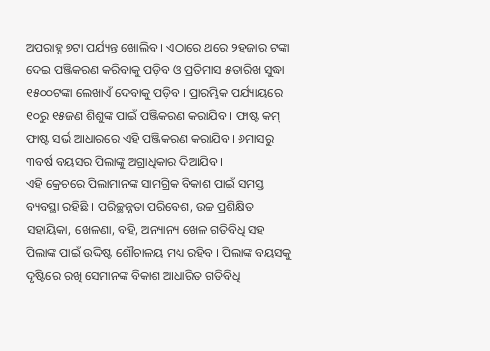ଅପରାହ୍ନ ୭ଟା ପର୍ଯ୍ୟନ୍ତ ଖୋଲିବ । ଏଠାରେ ଥରେ ୨ହଜାର ଟଙ୍କା ଦେଇ ପଞ୍ଜିକରଣ କରିବାକୁ ପଡ଼ିବ ଓ ପ୍ରତିମାସ ୫ତାରିଖ ସୁଦ୍ଧା ୧୫୦୦ଟଙ୍କା ଲେଖାଏଁ ଦେବାକୁ ପଡ଼ିବ । ପ୍ରାରମ୍ଭିକ ପର୍ଯ୍ୟାୟରେ ୧୦ରୁ ୧୫ଜଣ ଶିଶୁଙ୍କ ପାଇଁ ପଞ୍ଜିକରଣ କରାଯିବ । ଫାଷ୍ଟ କମ୍ ଫାଷ୍ଟ ସର୍ଭ ଆଧାରରେ ଏହି ପଞ୍ଜିକରଣ କରାଯିବ । ୬ମାସରୁ ୩ବର୍ଷ ବୟସର ପିଲାଙ୍କୁ ଅଗ୍ରାଧିକାର ଦିଆଯିବ ।
ଏହି କ୍ରେଚରେ ପିଲାମାନଙ୍କ ସାମଗ୍ରିକ ବିକାଶ ପାଇଁ ସମସ୍ତ ବ୍ୟବସ୍ଥା ରହିଛି । ପରିଚ୍ଛନ୍ନତା ପରିବେଶ, ଉଚ୍ଚ ପ୍ରଶିକ୍ଷିତ ସହାୟିକା, ଖେଳଣା, ବହି, ଅନ୍ୟାନ୍ୟ ଖେଳ ଗତିବିଧି ସହ ପିଲାଙ୍କ ପାଇଁ ଉଦ୍ଦିଷ୍ଟ ଶୌଚାଳୟ ମଧ୍ୟ ରହିବ । ପିଲାଙ୍କ ବୟସକୁ ଦୃଷ୍ଟିରେ ରଖି ସେମାନଙ୍କ ବିକାଶ ଆଧାରିତ ଗତିବିଧି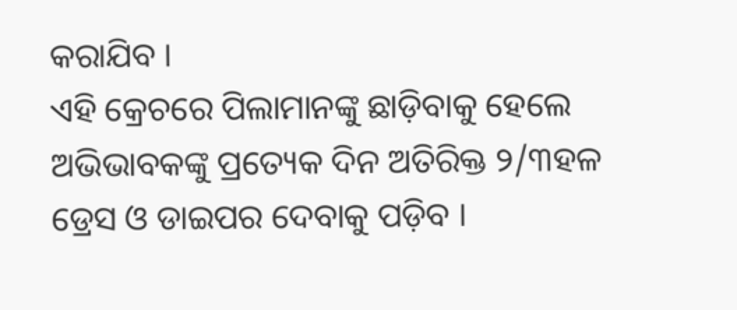କରାଯିବ ।
ଏହି କ୍ରେଚରେ ପିଲାମାନଙ୍କୁ ଛାଡ଼ିବାକୁ ହେଲେ ଅଭିଭାବକଙ୍କୁ ପ୍ରତ୍ୟେକ ଦିନ ଅତିରିକ୍ତ ୨/୩ହଳ ଡ୍ରେସ ଓ ଡାଇପର ଦେବାକୁ ପଡ଼ିବ ।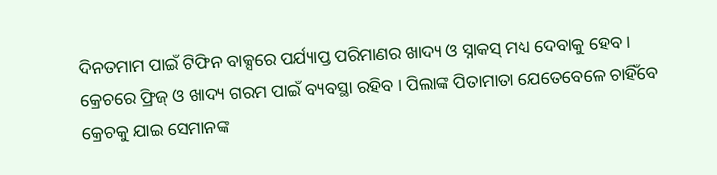ଦିନତମାମ ପାଇଁ ଟିଫିନ ବାକ୍ସରେ ପର୍ଯ୍ୟାପ୍ତ ପରିମାଣର ଖାଦ୍ୟ ଓ ସ୍ନାକସ୍ ମଧ୍ୟ ଦେବାକୁ ହେବ । କ୍ରେଚରେ ଫ୍ରିଜ୍ ଓ ଖାଦ୍ୟ ଗରମ ପାଇଁ ବ୍ୟବସ୍ଥା ରହିବ । ପିଲାଙ୍କ ପିତାମାତା ଯେତେବେଳେ ଚାହିଁବେ କ୍ରେଚକୁ ଯାଇ ସେମାନଙ୍କ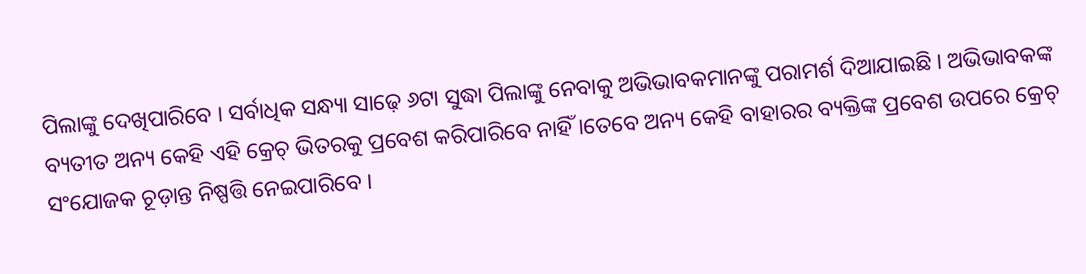ପିଲାଙ୍କୁ ଦେଖିପାରିବେ । ସର୍ବାଧିକ ସନ୍ଧ୍ୟା ସାଢ଼େ ୬ଟା ସୁଦ୍ଧା ପିଲାଙ୍କୁ ନେବାକୁ ଅଭିଭାବକମାନଙ୍କୁ ପରାମର୍ଶ ଦିଆଯାଇଛି । ଅଭିଭାବକଙ୍କ ବ୍ୟତୀତ ଅନ୍ୟ କେହି ଏହି କ୍ରେଚ୍ ଭିତରକୁ ପ୍ରବେଶ କରିପାରିବେ ନାହିଁ ।ତେବେ ଅନ୍ୟ କେହି ବାହାରର ବ୍ୟକ୍ତିଙ୍କ ପ୍ରବେଶ ଉପରେ କ୍ରେଚ୍ ସଂଯୋଜକ ଚୂଡ଼ାନ୍ତ ନିଷ୍ପତ୍ତି ନେଇପାରିବେ ।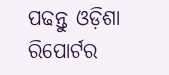ପଢନ୍ତୁ ଓଡ଼ିଶା ରିପୋର୍ଟର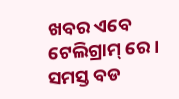ଖବର ଏବେ ଟେଲିଗ୍ରାମ୍ ରେ। ସମସ୍ତ ବଡ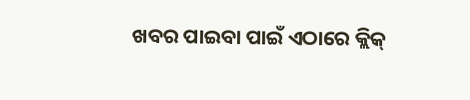ଖବର ପାଇବା ପାଇଁ ଏଠାରେ କ୍ଲିକ୍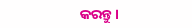କରନ୍ତୁ।